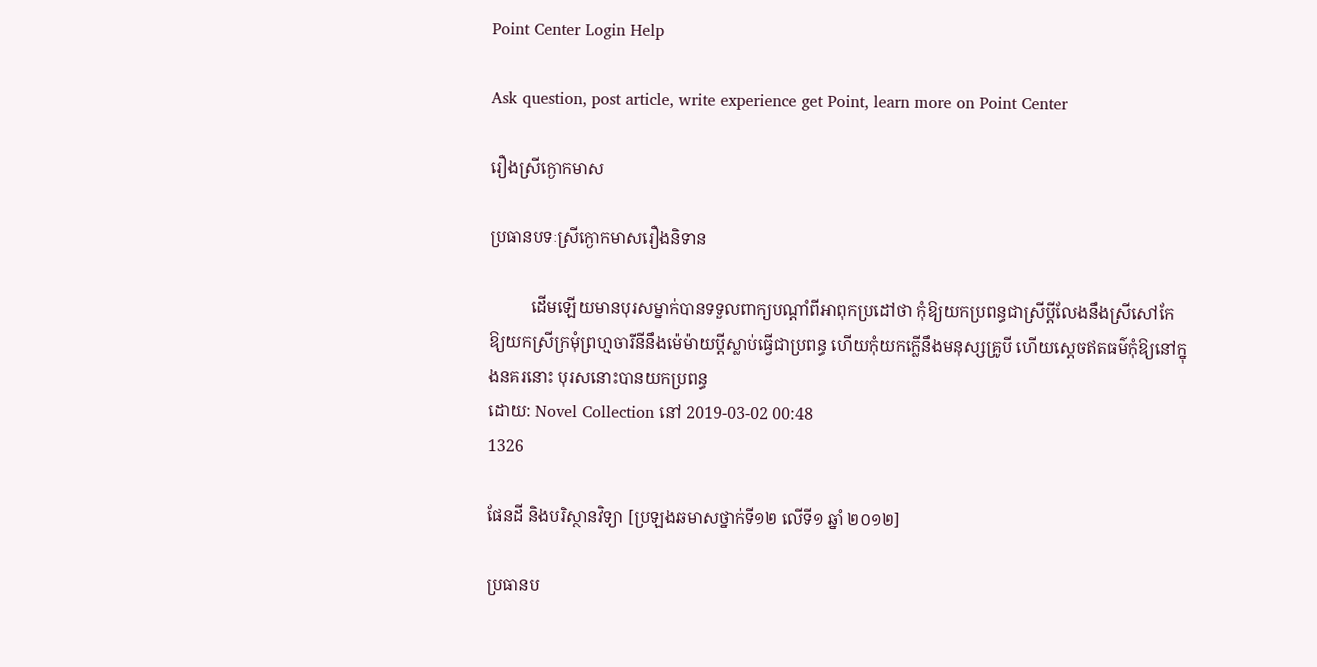Point Center Login Help

Ask question, post article, write experience get Point, learn more on Point Center

រឿងស្រីក្ងោកមាស

ប្រធានបទៈស្រីក្ងោកមាសរឿងនិទាន

          ដើមឡើយមានបុរសម្នាក់បានទទួលពាក្យបណ្ដាំពីអាពុកប្រដៅថា កុំឱ្យយកប្រពន្ធជាស្រីប្ដីលែងនឹងស្រីសៅកែ ឱ្យយកស្រីក្រមុំព្រហ្មចារីនីនឹងម៉េម៉ាយប្ដីស្លាប់ធ្វើជាប្រពន្ធ ហើយកុំយកក្លើនឹងមនុស្សគ្រូបី ហើយស្ដេចឥតធម៌កុំឱ្យនៅក្នុងនគរនោះ បុរសនោះបានយកប្រពន្ធ
ដោយ: Novel Collection នៅ 2019-03-02 00:48
1326

ផែនដី និងបរិស្ថានវិទ្យា [ប្រឡងឆមាសថ្នាក់ទី១២ លើទី១ ឆ្នាំ ២០១២]

ប្រធានប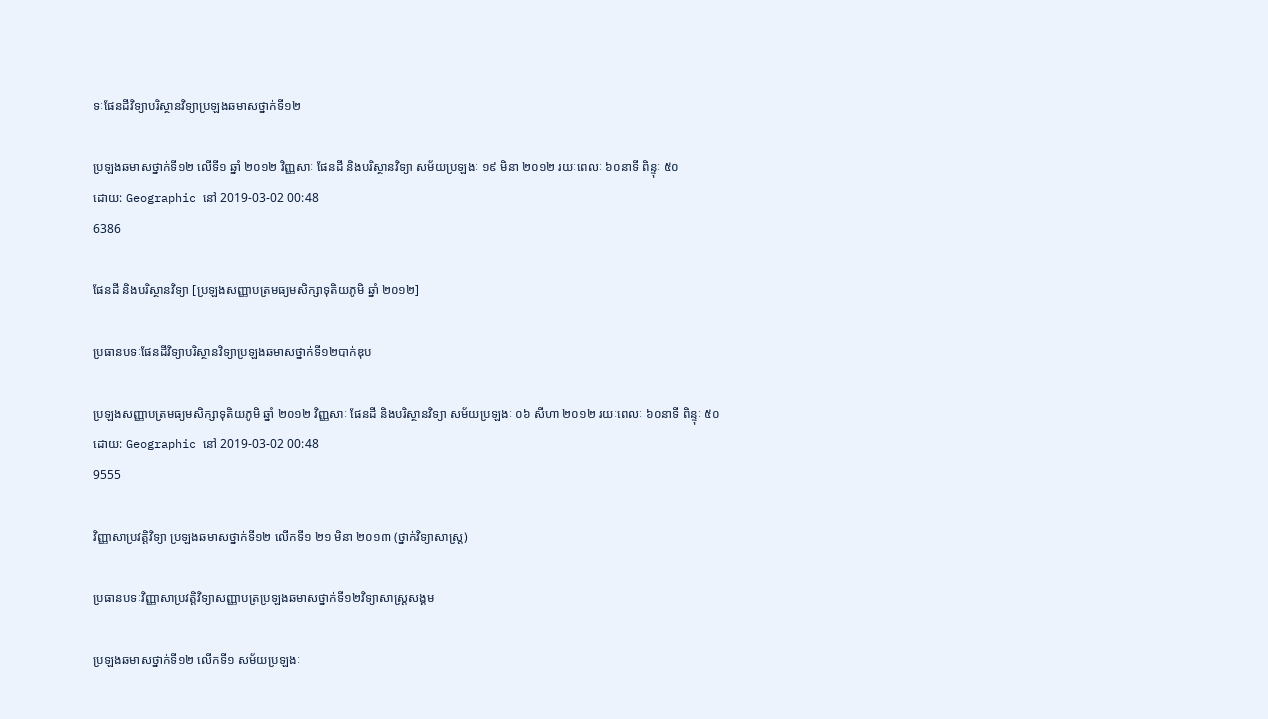ទៈផែនដីវិទ្យាបរិស្ថានវិទ្យាប្រឡងឆមាសថ្នាក់ទី១២

ប្រឡងឆមាសថ្នាក់ទី១២ លើទី១ ឆ្នាំ ២០១២ វិញ្ញសាៈ ផែនដី និងបរិស្ថានវិទ្យា សម័យប្រឡងៈ ១៩ មិនា ២០១២ រយៈពេលៈ ៦០នាទី ពិន្ទុៈ ៥០
ដោយ: Geographic នៅ 2019-03-02 00:48
6386

ផែនដី និងបរិស្ថានវិទ្យា [ប្រឡងសញ្ញាបត្រមធ្យមសិក្សាទុតិយភូមិ ឆ្នាំ ២០១២]

ប្រធានបទៈផែនដីវិទ្យាបរិស្ថានវិទ្យាប្រឡងឆមាសថ្នាក់ទី១២បាក់ឌុប

ប្រឡងសញ្ញាបត្រមធ្យមសិក្សាទុតិយភូមិ ឆ្នាំ ២០១២ វិញ្ញសាៈ ផែនដី និងបរិស្ថានវិទ្យា សម័យប្រឡងៈ ០៦ សីហា ២០១២ រយៈពេលៈ ៦០នាទី ពិន្ទុៈ ៥០
ដោយ: Geographic នៅ 2019-03-02 00:48
9555

វិញ្ញាសាប្រវត្តិវិទ្យា ប្រឡងឆមាសថ្នាក់ទី១២ លើកទី១ ២១ មិនា ២០១៣ (ថ្នាក់វិទ្យាសាស្ត្រ)

ប្រធានបទៈវិញ្ញាសាប្រវត្តិវិទ្យាសញ្ញាបត្រប្រឡងឆមាសថ្នាក់ទី១២វិទ្យាសាស្ត្រសង្គម

ប្រឡងឆមាសថ្នាក់ទី១២ លើកទី១ សម័យប្រឡងៈ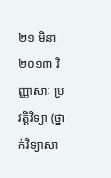២១ មិនា ២០១៣ វិញ្ញាសាៈ ប្រវត្តិវិទ្យា (ថ្នាក់វិទ្យាសា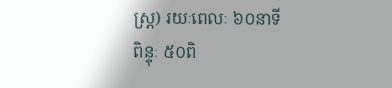ស្ត្រ) រយៈពេលៈ ៦០នាទី ពិន្ទុៈ ៥០ពិ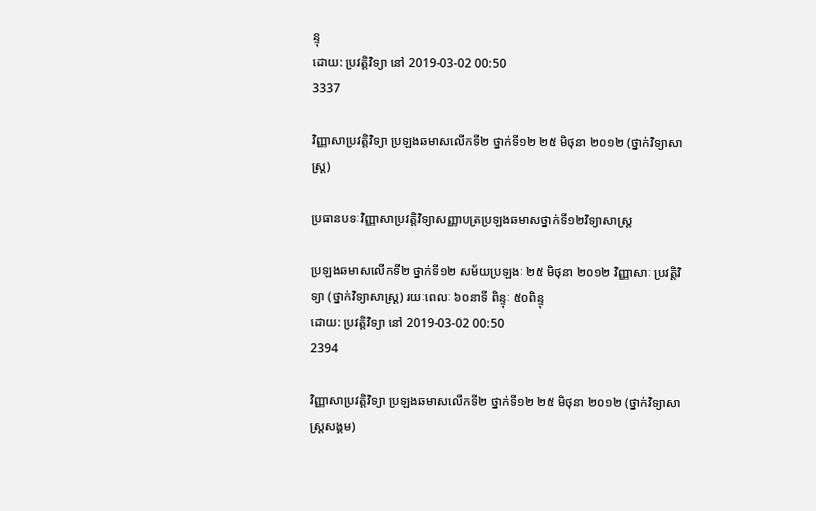ន្ទុ
ដោយ: ប្រវត្តិវិទ្យា នៅ 2019-03-02 00:50
3337

វិញ្ញាសាប្រវត្តិវិទ្យា ប្រឡងឆមាសលើកទី២ ថ្នាក់ទី១២ ២៥ មិថុនា ២០១២ (ថ្នាក់វិទ្យាសាស្ត្រ)

ប្រធានបទៈវិញ្ញាសាប្រវត្តិវិទ្យាសញ្ញាបត្រប្រឡងឆមាសថ្នាក់ទី១២វិទ្យាសាស្ត្រ

ប្រឡងឆមាសលើកទី២ ថ្នាក់ទី១២ សម័យប្រឡងៈ ២៥ មិថុនា ២០១២ វិញ្ញាសាៈ ប្រវត្តិវិទ្យា (ថ្នាក់វិទ្យាសាស្ត្រ) រយៈពេលៈ ៦០នាទី ពិន្ទុៈ ៥០ពិន្ទុ
ដោយ: ប្រវត្តិវិទ្យា នៅ 2019-03-02 00:50
2394

វិញ្ញាសាប្រវត្តិវិទ្យា ប្រឡងឆមាសលើកទី២ ថ្នាក់ទី១២ ២៥ មិថុនា ២០១២ (ថ្នាក់វិទ្យាសាស្ត្រសង្គម)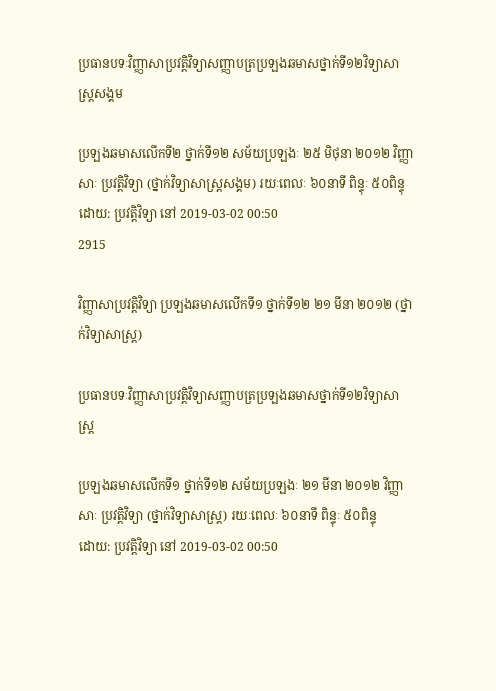ប្រធានបទៈវិញ្ញាសាប្រវត្តិវិទ្យាសញ្ញាបត្រប្រឡងឆមាសថ្នាក់ទី១២វិទ្យាសាស្ត្រសង្គម

ប្រឡងឆមាសលើកទី២ ថ្នាក់ទី១២ សម័យប្រឡងៈ ២៥ មិថុនា ២០១២ វិញ្ញាសាៈ ប្រវត្តិវិទ្យា (ថ្នាក់វិទ្យាសាស្ត្រសង្គម) រយៈពេលៈ ៦០នាទី ពិន្ទុៈ ៥០ពិន្ទុ
ដោយ: ប្រវត្តិវិទ្យា នៅ 2019-03-02 00:50
2915

វិញ្ញាសាប្រវត្តិវិទ្យា ប្រឡងឆមាសលើកទី១ ថ្នាក់ទី១២ ២១ មីនា ២០១២ (ថ្នាក់វិទ្យាសាស្ត្រ)

ប្រធានបទៈវិញ្ញាសាប្រវត្តិវិទ្យាសញ្ញាបត្រប្រឡងឆមាសថ្នាក់ទី១២វិទ្យាសាស្ត្រ

ប្រឡងឆមាសលើកទី១ ថ្នាក់ទី១២ សម័យប្រឡងៈ ២១ មីនា ២០១២ វិញ្ញាសាៈ ប្រវត្តិវិទ្យា (ថ្នាក់វិទ្យាសាស្ត្រ) រយៈពេលៈ ៦០នាទី ពិន្ទុៈ ៥០ពិន្ទុ
ដោយ: ប្រវត្តិវិទ្យា នៅ 2019-03-02 00:50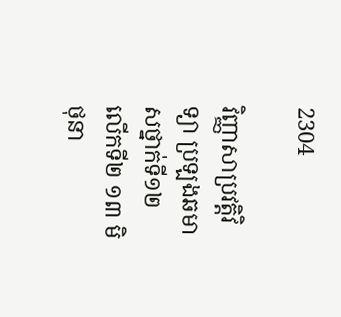2304

វិញ្ញាសាប្រវត្តិវិទ្យា ប្រឡងឆមាសថ្នាក់ទី១២ លើកទី២ ១៣ មិថុនា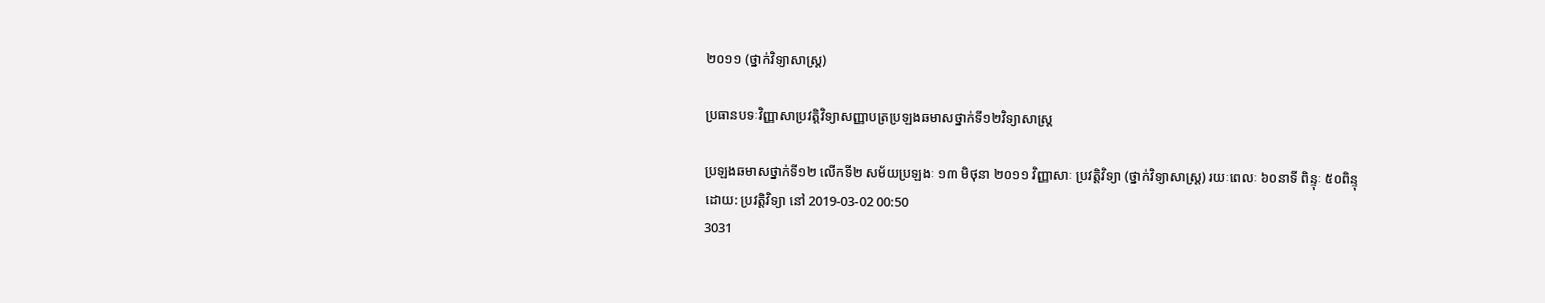២០១១ (ថ្នាក់វិទ្យាសាស្ត្រ)

ប្រធានបទៈវិញ្ញាសាប្រវត្តិវិទ្យាសញ្ញាបត្រប្រឡងឆមាសថ្នាក់ទី១២វិទ្យាសាស្ត្រ

ប្រឡងឆមាសថ្នាក់ទី១២ លើកទី២ សម័យប្រឡងៈ ១៣ មិថុនា ២០១១ វិញ្ញាសាៈ ប្រវត្តិវិទ្យា (ថ្នាក់វិទ្យាសាស្ត្រ) រយៈពេលៈ ៦០នាទី ពិន្ទុៈ ៥០ពិន្ទុ
ដោយ: ប្រវត្តិវិទ្យា នៅ 2019-03-02 00:50
3031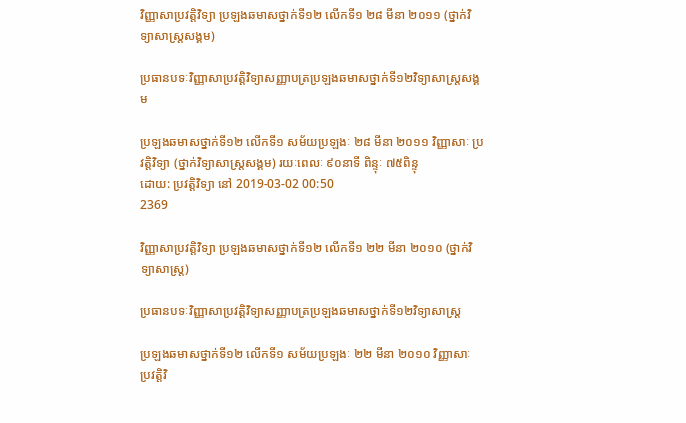វិញ្ញាសាប្រវត្តិវិទ្យា ប្រឡងឆមាសថ្នាក់ទី១២ លើកទី១ ២៨ មីនា ២០១១ (ថ្នាក់វិទ្យាសាស្ត្រសង្គម)

ប្រធានបទៈវិញ្ញាសាប្រវត្តិវិទ្យាសញ្ញាបត្រប្រឡងឆមាសថ្នាក់ទី១២វិទ្យាសាស្ត្រសង្គម

ប្រឡងឆមាសថ្នាក់ទី១២ លើកទី១ សម័យប្រឡងៈ ២៨ មីនា ២០១១ វិញ្ញាសាៈ ប្រវត្តិវិទ្យា (ថ្នាក់វិទ្យាសាស្ត្រសង្គម) រយៈពេលៈ ៩០នាទី ពិន្ទុៈ ៧៥ពិន្ទុ
ដោយ: ប្រវត្តិវិទ្យា នៅ 2019-03-02 00:50
2369

វិញ្ញាសាប្រវត្តិវិទ្យា ប្រឡងឆមាសថ្នាក់ទី១២ លើកទី១ ២២ មីនា ២០១០ (ថ្នាក់វិទ្យាសាស្ត្រ)

ប្រធានបទៈវិញ្ញាសាប្រវត្តិវិទ្យាសញ្ញាបត្រប្រឡងឆមាសថ្នាក់ទី១២វិទ្យាសាស្ត្រ

ប្រឡងឆមាសថ្នាក់ទី១២ លើកទី១ សម័យប្រឡងៈ ២២ មីនា ២០១០ វិញ្ញាសាៈ ប្រវត្តិវិ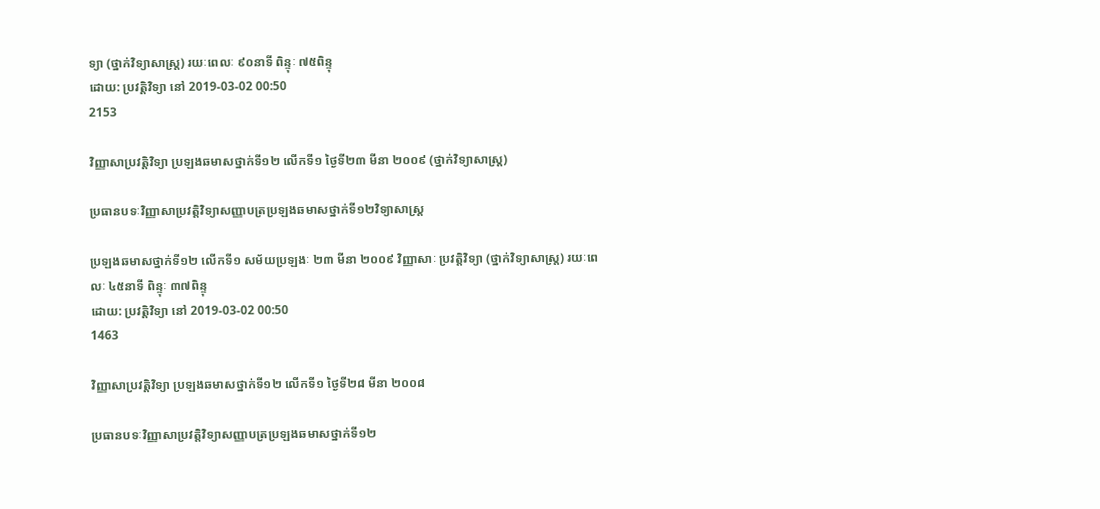ទ្យា (ថ្នាក់វិទ្យាសាស្ត្រ) រយៈពេលៈ ៩០នាទី ពិន្ទុៈ ៧៥ពិន្ទុ
ដោយ: ប្រវត្តិវិទ្យា នៅ 2019-03-02 00:50
2153

វិញ្ញាសាប្រវត្តិវិទ្យា ប្រឡងឆមាសថ្នាក់ទី១២ លើកទី១ ថ្ងៃទី២៣ មីនា ២០០៩ (ថ្នាក់វិទ្យាសាស្ត្រ)

ប្រធានបទៈវិញ្ញាសាប្រវត្តិវិទ្យាសញ្ញាបត្រប្រឡងឆមាសថ្នាក់ទី១២វិទ្យាសាស្ត្រ

ប្រឡងឆមាសថ្នាក់ទី១២ លើកទី១ សម័យប្រឡងៈ ២៣ មីនា ២០០៩ វិញ្ញាសាៈ ប្រវត្តិវិទ្យា (ថ្នាក់វិទ្យាសាស្ត្រ) រយៈពេលៈ ៤៥នាទី ពិន្ទុៈ ៣៧ពិន្ទុ
ដោយ: ប្រវត្តិវិទ្យា នៅ 2019-03-02 00:50
1463

វិញ្ញាសាប្រវត្តិវិទ្យា ប្រឡងឆមាសថ្នាក់ទី១២ លើកទី១ ថ្ងៃទី២៨ មីនា ២០០៨

ប្រធានបទៈវិញ្ញាសាប្រវត្តិវិទ្យាសញ្ញាបត្រប្រឡងឆមាសថ្នាក់ទី១២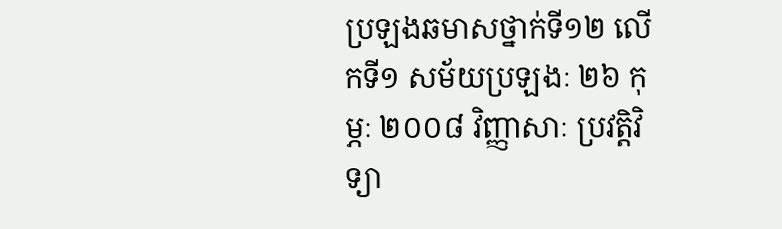ប្រឡងឆមាសថ្នាក់ទី១២ លើកទី១ សម័យប្រឡងៈ ២៦ កុម្ភៈ ២០០៨ វិញ្ញាសាៈ ប្រវត្តិវិទ្យា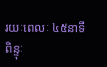រយៈពេលៈ ៤៥នាទី ពិន្ទុៈ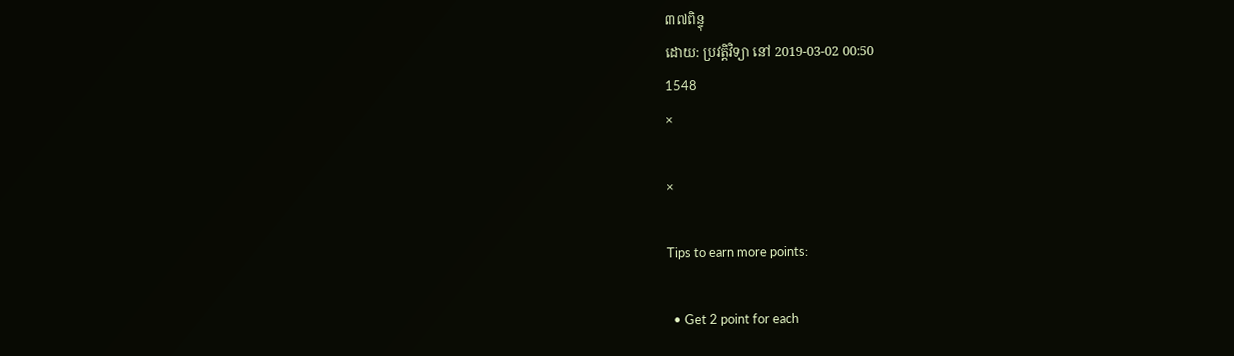៣៧ពិន្ទុ
ដោយ: ប្រវត្តិវិទ្យា នៅ 2019-03-02 00:50
1548
×

×

Tips to earn more points:

  • Get 2 point for each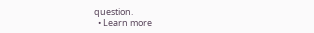question.
  • Learn more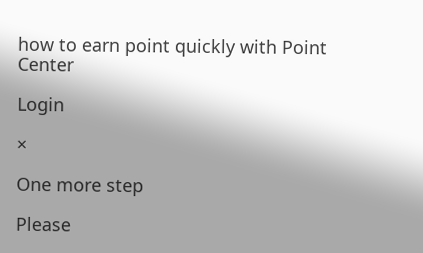how to earn point quickly with Point Center

Login

×

One more step

Please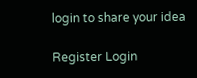login to share your idea

Register Login